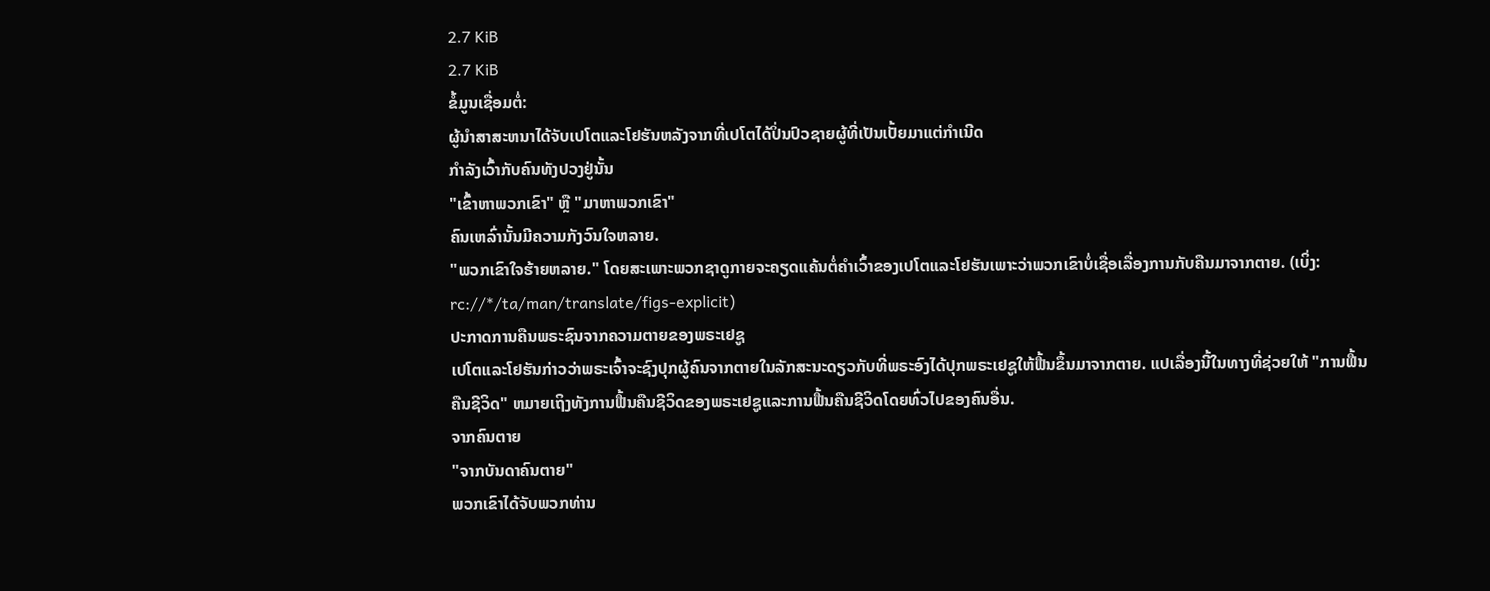2.7 KiB
2.7 KiB
ຂໍ້ມູນເຊື່ອມຕໍ່:
ຜູ້ນຳສາສະຫນາໄດ້ຈັບເປໂຕແລະໂຢຮັນຫລັງຈາກທີ່ເປໂຕໄດ້ປິ່ນປົວຊາຍຜູ້ທີ່ເປັນເປັ້ຍມາແຕ່ກຳເນີດ
ກຳລັງເວົ້າກັບຄົນທັງປວງຢູ່ນັ້ນ
"ເຂົ້າຫາພວກເຂົາ" ຫຼື "ມາຫາພວກເຂົາ"
ຄົນເຫລົ່ານັ້ນມີຄວາມກັງວົນໃຈຫລາຍ.
"ພວກເຂົາໃຈຮ້າຍຫລາຍ." ໂດຍສະເພາະພວກຊາດູກາຍຈະຄຽດແຄ້ນຕໍ່ຄຳເວົ້າຂອງເປໂຕແລະໂຢຮັນເພາະວ່າພວກເຂົາບໍ່ເຊື່ອເລື່ອງການກັບຄືນມາຈາກຕາຍ. (ເບິ່ງ: rc://*/ta/man/translate/figs-explicit)
ປະກາດການຄືນພຣະຊົນຈາກຄວາມຕາຍຂອງພຣະເຢຊູ
ເປໂຕແລະໂຢຮັນກ່າວວ່າພຣະເຈົ້າຈະຊົງປຸກຜູ້ຄົນຈາກຕາຍໃນລັກສະນະດຽວກັບທີ່ພຣະອົງໄດ້ປຸກພຣະເຢຊູໃຫ້ຟື້ນຂຶ້ນມາຈາກຕາຍ. ແປເລື່ອງນີ້ໃນທາງທີ່ຊ່ວຍໃຫ້ "ການຟື້ນຄືນຊີວິດ" ຫມາຍເຖິງທັງການຟື້ນຄືນຊີວິດຂອງພຣະເຢຊູແລະການຟື້ນຄືນຊີວິດໂດຍທົ່ວໄປຂອງຄົນອື່ນ.
ຈາກຄົນຕາຍ
"ຈາກບັນດາຄົນຕາຍ"
ພວກເຂົາໄດ້ຈັບພວກທ່ານ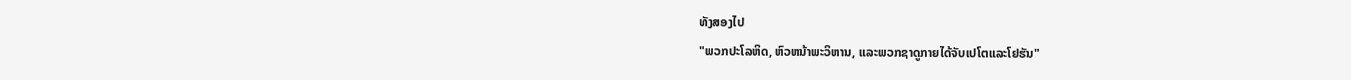ທັງສອງໄປ
"ພວກປະໂລຫິດ, ຫົວຫນ້າພະວິຫານ, ແລະພວກຊາດູກາຍໄດ້ຈັບເປໂຕແລະໂຢຮັນ"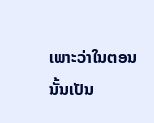ເພາະວ່າໃນຕອນນັ້ນເປັນ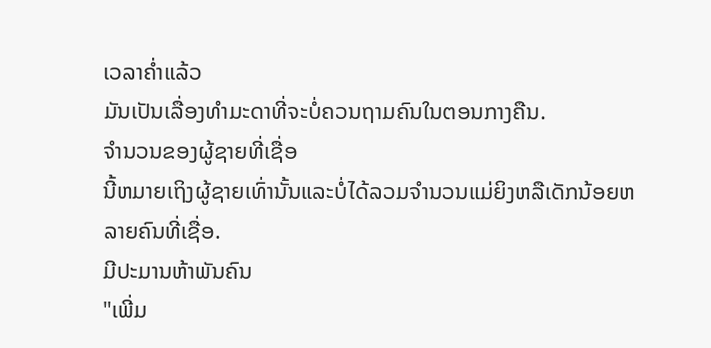ເວລາຄ່ຳແລ້ວ
ມັນເປັນເລື່ອງທຳມະດາທີ່ຈະບໍ່ຄວນຖາມຄົນໃນຕອນກາງຄືນ.
ຈຳນວນຂອງຜູ້ຊາຍທີ່ເຊື່ອ
ນີ້ຫມາຍເຖິງຜູ້ຊາຍເທົ່ານັ້ນແລະບໍ່ໄດ້ລວມຈຳນວນແມ່ຍິງຫລືເດັກນ້ອຍຫລາຍຄົນທີ່ເຊື່ອ.
ມີປະມານຫ້າພັນຄົນ
"ເພີ່ມ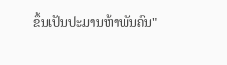ຂຶ້ນເປັນປະມານຫ້າພັນຄົນ"